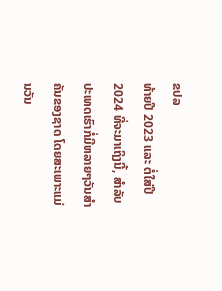ຂປລ
ທ້າຍປີ 2023 ແລະ ຕໍ່ໃສ່ປີ 2024 ທີ່ຈະມາເຖິງນີ້, ສຳລັບປະເທດເຮົາກໍ່ມີຫລາຍໆວັນສຳຄັນຂອງຊາດ ໂດຍສະເພາະແມ່ນວັນ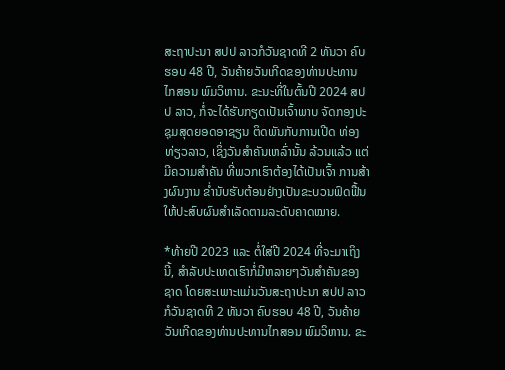ສະຖາປະນາ ສປປ ລາວກໍວັນຊາດທີ 2 ທັນວາ ຄົບຮອບ 48 ປີ, ວັນຄ້າຍວັນເກີດຂອງທ່ານປະທານ ໄກສອນ ພົມວິຫານ. ຂະນະທີ່ໃນຕົ້ນປີ 2024 ສປປ ລາວ, ກໍ່ຈະໄດ້ຮັບກຽດເປັນເຈົ້າພາບ ຈັດກອງປະຊຸມສຸດຍອດອາຊຽນ ຕິດພັນກັບການເປີດ ທ່ອງທ່ຽວລາວ, ເຊິ່ງວັນສຳຄັນເຫລົ່ານັ້ນ ລ້ວນແລ້ວ ແຕ່ມີຄວາມສຳຄັນ ທີ່ພວກເຮົາຕ້ອງໄດ້ເປັນເຈົ້າ ການສ້າງຜົນງານ ຂ່ຳນັບຮັບຕ້ອນຢ່າງເປັນຂະບວນຟົດຟື້ນ ໃຫ້ປະສົບຜົນສຳເລັດຕາມລະດັບຄາດໝາຍ.

*ທ້າຍປີ 2023 ແລະ ຕໍ່ໃສ່ປີ 2024 ທີ່ຈະມາເຖິງນີ້, ສຳລັບປະເທດເຮົາກໍ່ມີຫລາຍໆວັນສຳຄັນຂອງຊາດ ໂດຍສະເພາະແມ່ນວັນສະຖາປະນາ ສປປ ລາວກໍວັນຊາດທີ 2 ທັນວາ ຄົບຮອບ 48 ປີ, ວັນຄ້າຍວັນເກີດຂອງທ່ານປະທານໄກສອນ ພົມວິຫານ. ຂະ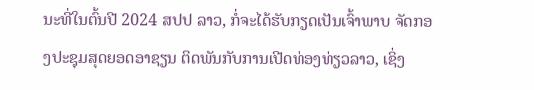ນະທີ່ໃນຕົ້ນປີ 2024 ສປປ ລາວ, ກໍ່ຈະໄດ້ຮັບກຽດເປັນເຈົ້າພາບ ຈັດກອງປະຊຸມສຸດຍອດອາຊຽນ ຕິດພັນກັບການເປີດທ່ອງທ່ຽວລາວ, ເຊິ່ງ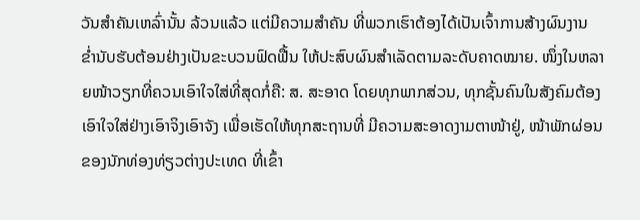ວັນສຳຄັນເຫລົ່ານັ້ນ ລ້ວນແລ້ວ ແຕ່ມີຄວາມສຳຄັນ ທີ່ພວກເຮົາຕ້ອງໄດ້ເປັນເຈົ້າການສ້າງຜົນງານ ຂ່ຳນັບຮັບຕ້ອນຢ່າງເປັນຂະບວນຟົດຟື້ນ ໃຫ້ປະສົບຜົນສຳເລັດຕາມລະດັບຄາດໝາຍ. ໜຶ່ງໃນຫລາຍໜ້າວຽກທີ່ຄວນເອົາໃຈໃສ່ທີ່ສຸດກໍ່ຄື: ສ. ສະອາດ ໂດຍທຸກພາກສ່ວນ, ທຸກຊັ້ນຄົນໃນສັງຄົມຕ້ອງເອົາໃຈໃສ່ຢ່າງເອົາຈິງເອົາຈັງ ເພື່ອເຮັດໃຫ້ທຸກສະຖານທີ່ ມີຄວາມສະອາດງາມຕາໜ້າຢູ່, ໜ້າພັກຜ່ອນຂອງນັກທ່ອງທ່ຽວຕ່າງປະເທດ ທີ່ເຂົ້າ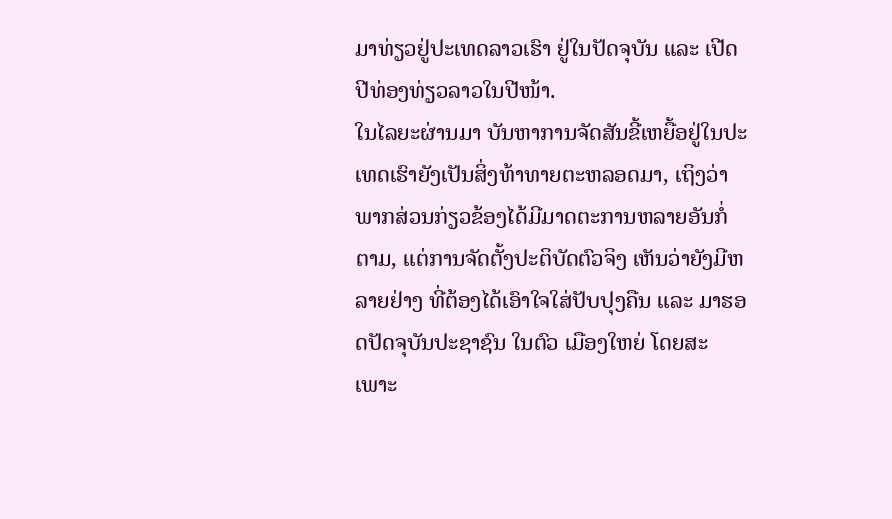ມາທ່ຽວຢູ່ປະເທດລາວເຮົາ ຢູ່ໃນປັດຈຸບັນ ແລະ ເປີດປີທ່ອງທ່ຽວລາວໃນປີໜ້າ.
ໃນໄລຍະຜ່ານມາ ບັນຫາການຈັດສັນຂີ້ເຫຍື້ອຢູ່ໃນປະເທດເຮົາຍັງເປັນສິ່ງທ້າທາຍຕະຫລອດມາ, ເຖິງວ່າພາກສ່ວນກ່ຽວຂ້ອງໄດ້ມີມາດຕະການຫລາຍອັນກໍ່ຕາມ, ແຕ່ການຈັດຕັ້ງປະຕິບັດຕົວຈິງ ເຫັນວ່າຍັງມີຫລາຍຢ່າງ ທີ່ຕ້ອງໄດ້ເອົາໃຈໃສ່ປັບປຸງຄືນ ແລະ ມາຮອດປັດຈຸບັນປະຊາຊົນ ໃນຕົວ ເມືອງໃຫຍ່ ໂດຍສະເພາະ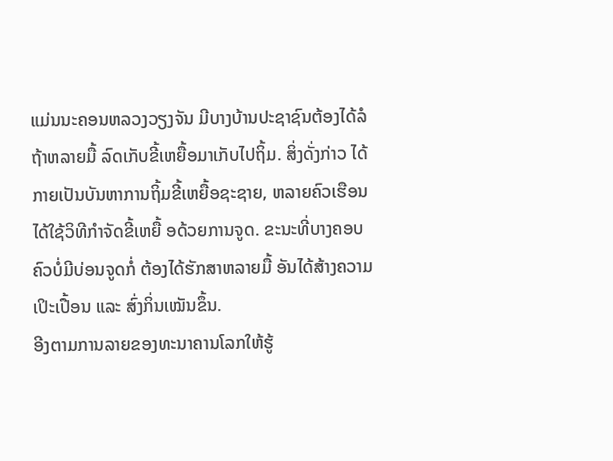ແມ່ນນະຄອນຫລວງວຽງຈັນ ມີບາງບ້ານປະຊາຊົນຕ້ອງໄດ້ລໍຖ້າຫລາຍມື້ ລົດເກັບຂີ້ເຫຍື້ອມາເກັບໄປຖິ້ມ. ສິ່ງດັ່ງກ່າວ ໄດ້ກາຍເປັນບັນຫາການຖິ້ມຂີ້ເຫຍື້ອຊະຊາຍ, ຫລາຍຄົວເຮືອນໄດ້ໃຊ້ວິທີກຳຈັດຂີ້ເຫຍື້ ອດ້ວຍການຈູດ. ຂະນະທີ່ບາງຄອບຄົວບໍ່ມີບ່ອນຈູດກໍ່ ຕ້ອງໄດ້ຮັກສາຫລາຍມື້ ອັນໄດ້ສ້າງຄວາມເປິະເປື້ອນ ແລະ ສົ່ງກິ່ນເໝັນຂຶ້ນ.
ອີງຕາມການລາຍຂອງທະນາຄານໂລກໃຫ້ຮູ້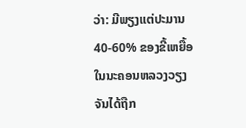ວ່າ: ມີພຽງແຕ່ປະມານ 40-60% ຂອງຂີ້ເຫຍື້ອໃນນະຄອນຫລວງວຽງຈັນໄດ້ຖືກ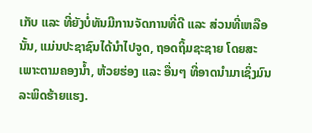ເກັບ ແລະ ທີ່ຍັງບໍ່ທັນມີການຈັດການທີ່ດີ ແລະ ສ່ວນທີ່ເຫລືອນັ້ນ, ແມ່ນປະຊາຊົນໄດ້ນຳໄປຈູດ, ຖອດຖິ້ມຊະຊາຍ ໂດຍສະ ເພາະຕາມຄອງນ້ຳ, ຫ້ວຍຮ່ອງ ແລະ ອື່ນໆ ທີ່ອາດນຳມາເຊິ່ງມົນລະພິດຮ້າຍແຮງ.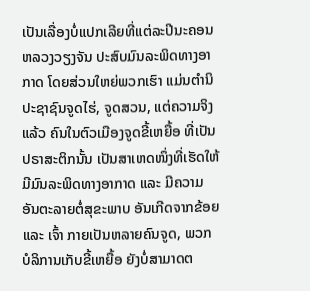ເປັນເລື່ອງບໍ່ແປກເລີຍທີ່ແຕ່ລະປີນະຄອນຫລວງວຽງຈັນ ປະສົບມົນລະພິດທາງອາກາດ ໂດຍສ່ວນໃຫຍ່ພວກເຮົາ ແມ່ນຕຳນິປະຊາຊົນຈູດໄຮ່, ຈູດສວນ, ແຕ່ຄວາມຈິງແລ້ວ ຄົນໃນຕົວເມືອງຈູດຂີ້ເຫຍື້ອ ທີ່ເປັນ ປຣາສະຕິກນັ້ນ ເປັນສາເຫດໜຶ່ງທີ່ເຮັດໃຫ້ມີມົນລະພິດທາງອາກາດ ແລະ ມີຄວາມອັນຕະລາຍຕໍ່ສຸຂະພາບ ອັນເກີດຈາກຂ້ອຍ ແລະ ເຈົ້າ ກາຍເປັນຫລາຍຄົນຈູດ, ພວກບໍລິການເກັບຂີ້ເຫຍື້ອ ຍັງບໍ່ສາມາດຕ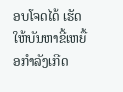ອບໂຈດໄດ້ ເຮັດໃຫ້ບັນຫາຂີ້ເຫຍື້ອກຳລັງເກີດ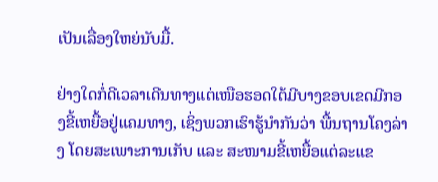ເປັນເລື່ອງໃຫຍ່ນັບມື້.

ຢ່າງໃດກໍ່ດີເວລາເດີນທາງແຕ່ເໜືອຮອດໃຕ້ມີບາງຂອບເຂດມີກອງຂີ້ເຫຍື້ອຢູ່ແຄມທາງ, ເຊິ່ງພວກເຮົາຮູ້ນຳກັນວ່າ ພື້ນຖານໂຄງລ່າງ ໂດຍສະເພາະການເກັບ ແລະ ສະໜາມຂີ້ເຫຍື້ອແຕ່ລະແຂ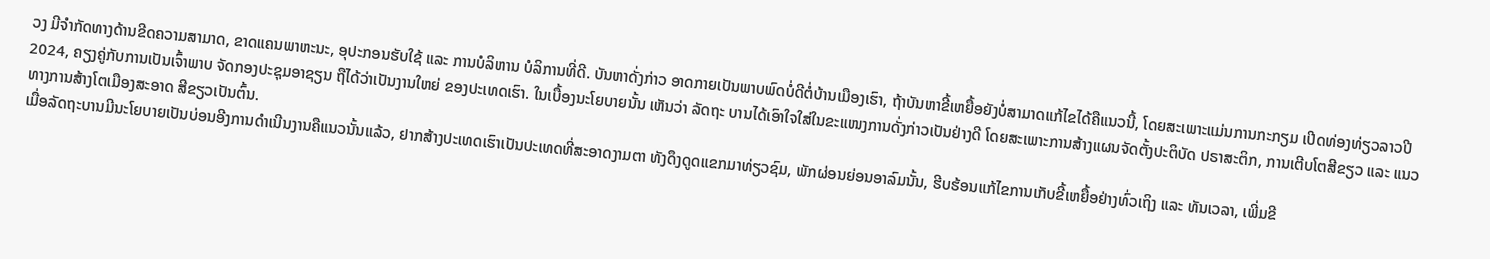ວງ ມີຈຳກັດທາງດ້ານຂີດຄວາມສາມາດ, ຂາດແຄນພາຫະນະ, ອຸປະກອນຮັບໃຊ້ ແລະ ການບໍລິຫານ ບໍລິການທີ່ດີ. ບັນຫາດັ່ງກ່າວ ອາດກາຍເປັນພາບພົດບໍ່ດີຕໍ່ບ້ານເມືອງເຮົາ, ຖ້າບັນຫາຂີ້ເຫຍື້ອຍັງບໍ່ສາມາດແກ້ໄຂໄດ້ຄືແນວນີ້, ໂດຍສະເພາະແມ່ນການກະກຽມ ເປີດທ່ອງທ່ຽວລາວປີ 2024, ຄຽງຄູ່ກັບການເປັນເຈົ້າພາບ ຈັດກອງປະຊຸມອາຊຽນ ຖືໄດ້ວ່າເປັນງານໃຫຍ່ ຂອງປະເທດເຮົາ. ໃນເບື້ອງນະໂຍບາຍນັ້ນ ເຫັນວ່າ ລັດຖະ ບານໄດ້ເອົາໃຈໃສ່ໃນຂະແໜງການດັ່ງກ່າວເປັນຢ່າງດີ ໂດຍສະເພາະການສ້າງແຜນຈັດຕັ້ງປະຕິບັດ ປຣາສະຕິກ, ການເຕີບໂຕສີຂຽວ ແລະ ແນວທາງການສ້າງໂຕເມືອງສະອາດ ສີຂຽວເປັນຕົ້ນ.
ເມື່ອລັດຖະບານມີນະໂຍບາຍເປັນບ່ອນອີງການດຳເນີນງານຄືແນວນັ້ນແລ້ວ, ຢາກສ້າງປະເທດເຮົາເປັນປະເທດທີ່ສະອາດງາມຕາ ທັງດຶງດູດແຂກມາທ່ຽວຊົມ, ພັກຜ່ອນຍ່ອນອາລົມນັ້ນ, ຮີບຮ້ອນແກ້ໄຂການເກັບຂີ້ເຫຍື້ອຢ່າງທົ່ວເຖິງ ແລະ ທັນເວລາ, ເພີ່ມຂີ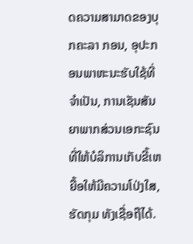ດຄວາມສາມາດຂອງບຸກຄະລາ ກອນ, ອຸປະກອນພາຫະນະຮັບໃຊ້ທີ່ຈຳເປັນ, ການເຊັນສັນຍາພາກສ່ວນເອກະຊົນ ທີ່ໃຫ້ບໍລິການເກັບຂີ້ເຫຍື້ອໃຫ້ມີຄວາມໂປ່ງໃສ, ຮັດກຸມ ທັງເຊື່ອຖືໄດ້.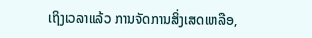ເຖິງເວລາແລ້ວ ການຈັດການສິ່ງເສດເຫລືອ,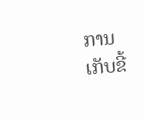ການເກັບຂີ້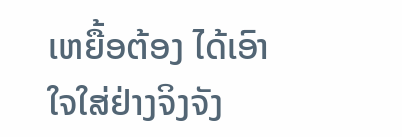ເຫຍື້ອຕ້ອງ ໄດ້ເອົາໃຈໃສ່ຢ່າງຈິງຈັງ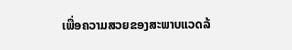ເພື່ອຄວາມສວຍຂອງສະພາບແວດລ້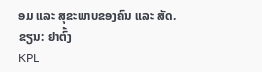ອມ ແລະ ສຸຂະພາບຂອງຄົນ ແລະ ສັດ.
ຂຽນ: ຢາຕົ້ງ
KPL